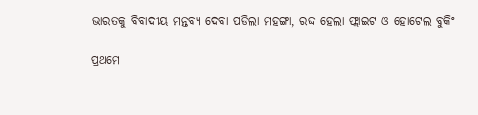ଭାରତକୁ ବିବାଦୀୟ ମନ୍ତବ୍ୟ ଦେବା ପଡିଲା ମହଙ୍ଗା, ରଦ୍ଦ ହେଲା ଫ୍ଲାଇଟ ଓ ହୋଟେଲ ବୁକିଂ

ପ୍ରଥମେ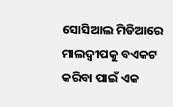ସୋସିଆଲ ମିଡିଆରେ ମାଲଦ୍ୱୀପକୁ ବଏକଟ କରିବା ପାଇଁ ଏକ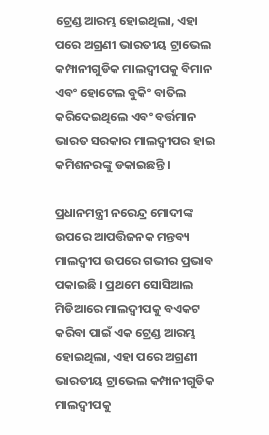ଟ୍ରେଣ୍ଡ ଆରମ୍ଭ ହୋଇଥିଲା, ଏହା ପରେ ଅଗ୍ରଣୀ ଭାରତୀୟ ଟ୍ରାଭେଲ କମ୍ପାନୀଗୁଡିକ ମାଲଦ୍ୱୀପକୁ ବିମାନ ଏବଂ ହୋଟେଲ ବୁକିଂ ବାତିଲ କରିଦେଇଥିଲେ ଏବଂ ବର୍ତ୍ତମାନ ଭାରତ ସରକାର ମାଲଦ୍ୱୀପର ହାଇ କମିଶନରଙ୍କୁ ଡକାଇଛନ୍ତି ।

ପ୍ରଧାନମନ୍ତ୍ରୀ ନରେନ୍ଦ୍ର ମୋଦୀଙ୍କ ଉପରେ ଆପତ୍ତିଜନକ ମନ୍ତବ୍ୟ ମାଲଦ୍ୱୀପ ଉପରେ ଗଭୀର ପ୍ରଭାବ ପକାଇଛି । ପ୍ରଥମେ ସୋସିଆଲ ମିଡିଆରେ ମାଲଦ୍ୱୀପକୁ ବଏକଟ କରିବା ପାଇଁ ଏକ ଟ୍ରେଣ୍ଡ ଆରମ୍ଭ ହୋଇଥିଲା, ଏହା ପରେ ଅଗ୍ରଣୀ ଭାରତୀୟ ଟ୍ରାଭେଲ କମ୍ପାନୀଗୁଡିକ ମାଲଦ୍ୱୀପକୁ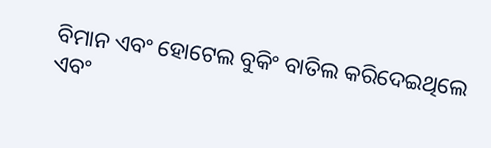ବିମାନ ଏବଂ ହୋଟେଲ ବୁକିଂ ବାତିଲ କରିଦେଇଥିଲେ ଏବଂ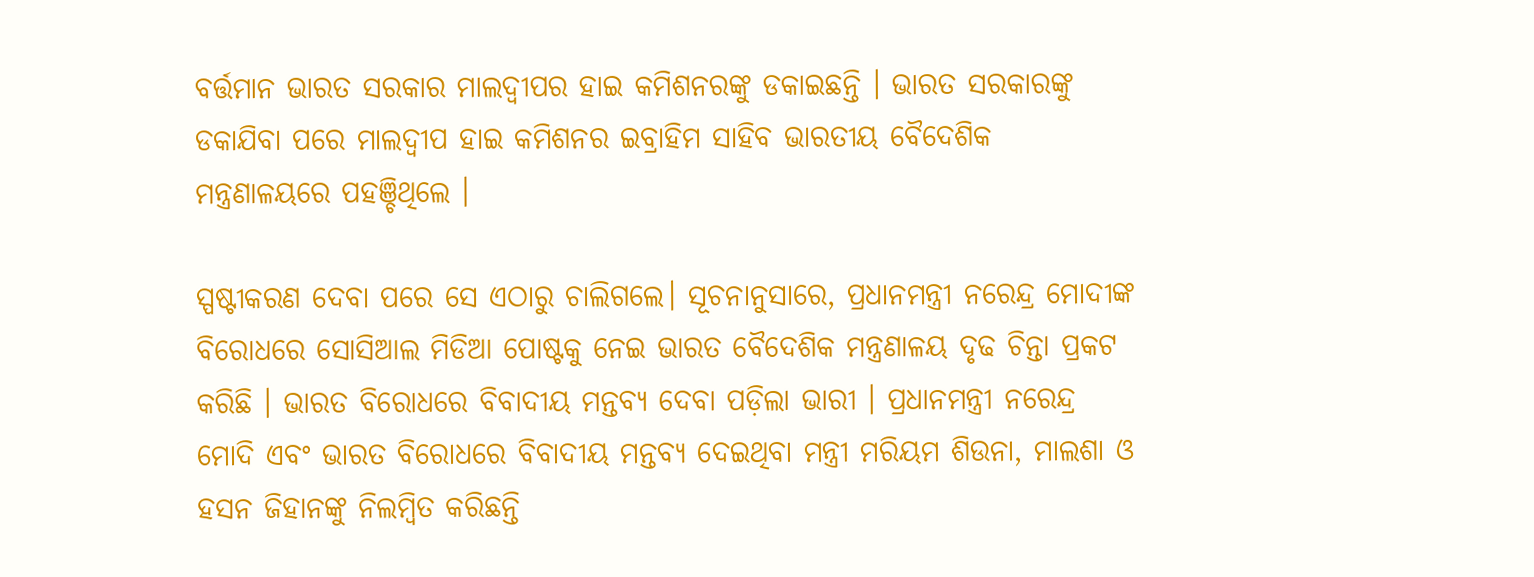ବର୍ତ୍ତମାନ ଭାରତ ସରକାର ମାଲଦ୍ୱୀପର ହାଇ କମିଶନରଙ୍କୁ ଡକାଇଛନ୍ତି । ଭାରତ ସରକାରଙ୍କୁ ଡକାଯିବା ପରେ ମାଲଦ୍ୱୀପ ହାଇ କମିଶନର ଇବ୍ରାହିମ ସାହିବ ଭାରତୀୟ ବୈଦେଶିକ ମନ୍ତ୍ରଣାଳୟରେ ପହଞ୍ଚିଥିଲେ ।

ସ୍ପଷ୍ଟୀକରଣ ଦେବା ପରେ ସେ ଏଠାରୁ ଚାଲିଗଲେ। ସୂଚନାନୁସାରେ, ପ୍ରଧାନମନ୍ତ୍ରୀ ନରେନ୍ଦ୍ର ମୋଦୀଙ୍କ ବିରୋଧରେ ସୋସିଆଲ ମିଡିଆ ପୋଷ୍ଟକୁ ନେଇ ଭାରତ ବୈଦେଶିକ ମନ୍ତ୍ରଣାଳୟ ଦୃଢ ଚିନ୍ତା ପ୍ରକଟ କରିଛି । ଭାରତ ବିରୋଧରେ ବିବାଦୀୟ ମନ୍ତବ୍ୟ ଦେବା ପଡ଼ିଲା ଭାରୀ । ପ୍ରଧାନମନ୍ତ୍ରୀ ନରେନ୍ଦ୍ର ମୋଦି ଏବଂ ଭାରତ ବିରୋଧରେ ବିବାଦୀୟ ମନ୍ତବ୍ୟ ଦେଇଥିବା ମନ୍ତ୍ରୀ ମରିୟମ ଶିଉନା, ମାଲଶା ଓ ହସନ ଜିହାନଙ୍କୁ ନିଲମ୍ବିତ କରିଛନ୍ତି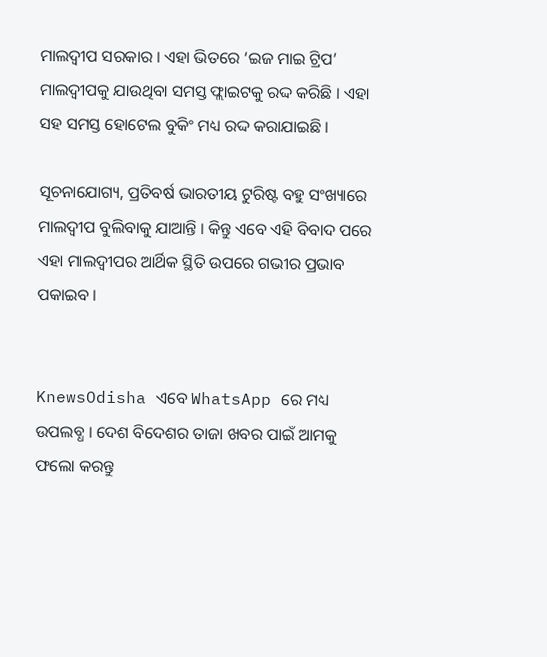ମାଲଦ୍ୱୀପ ସରକାର । ଏହା ଭିତରେ ‘ଇଜ ମାଇ ଟ୍ରିପ’ ମାଲଦ୍ୱୀପକୁ ଯାଉଥିବା ସମସ୍ତ ଫ୍ଲାଇଟକୁ ରଦ୍ଦ କରିଛି । ଏହା ସହ ସମସ୍ତ ହୋଟେଲ ବୁକିଂ ମଧ୍ୟ ରଦ୍ଦ କରାଯାଇଛି ।

ସୂଚନାଯୋଗ୍ୟ, ପ୍ରତିବର୍ଷ ଭାରତୀୟ ଟୁରିଷ୍ଟ ବହୁ ସଂଖ୍ୟାରେ ମାଲଦ୍ୱୀପ ବୁଲିବାକୁ ଯାଆନ୍ତି । କିନ୍ତୁ ଏବେ ଏହି ବିବାଦ ପରେ ଏହା ମାଲଦ୍ୱୀପର ଆର୍ଥିକ ସ୍ଥିତି ଉପରେ ଗଭୀର ପ୍ରଭାବ ପକାଇବ ।


KnewsOdisha ଏବେ WhatsApp ରେ ମଧ୍ୟ ଉପଲବ୍ଧ । ଦେଶ ବିଦେଶର ତାଜା ଖବର ପାଇଁ ଆମକୁ ଫଲୋ କରନ୍ତୁ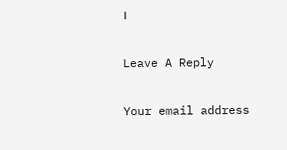।

Leave A Reply

Your email address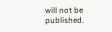will not be published.